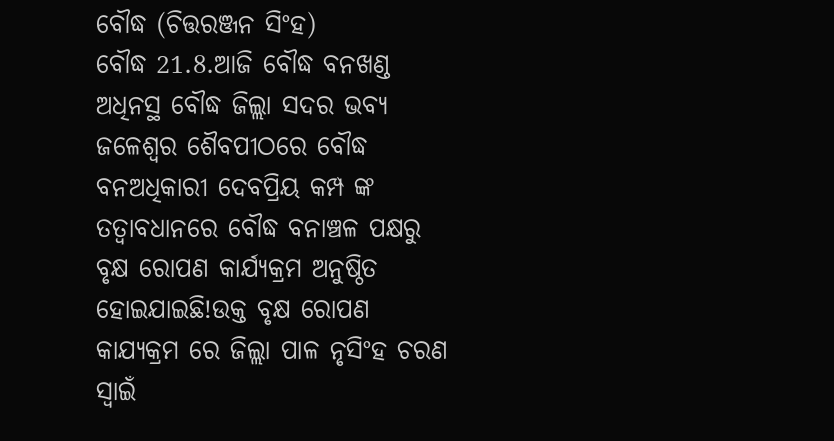ବୌଦ୍ଧ (ଚିତ୍ତରଞ୍ଜନ ସିଂହ)
ବୌଦ୍ଧ 21.8.ଆଜି ବୌଦ୍ଧ ବନଖଣ୍ଡ ଅଧିନସ୍ଥ ବୌଦ୍ଧ ଜିଲ୍ଲା ସଦର ଭବ୍ୟ ଜଳେଶ୍ୱର ଶୈବପୀଠରେ ବୌଦ୍ଧ ବନଅଧିକାରୀ ଦେବପ୍ରିୟ କମ୍ପ ଙ୍କ ତତ୍ଵାବଧାନରେ ବୌଦ୍ଧ ବନାଞ୍ଚଳ ପକ୍ଷରୁ ବୃକ୍ଷ ରୋପଣ କାର୍ଯ୍ୟକ୍ରମ ଅନୁଷ୍ଠିତ ହୋଇଯାଇଛି!ଉକ୍ତ ବୃକ୍ଷ ରୋପଣ କାଯ୍ୟକ୍ରମ ରେ ଜିଲ୍ଲା ପାଳ ନୃସିଂହ ଚରଣ ସ୍ୱାଇଁ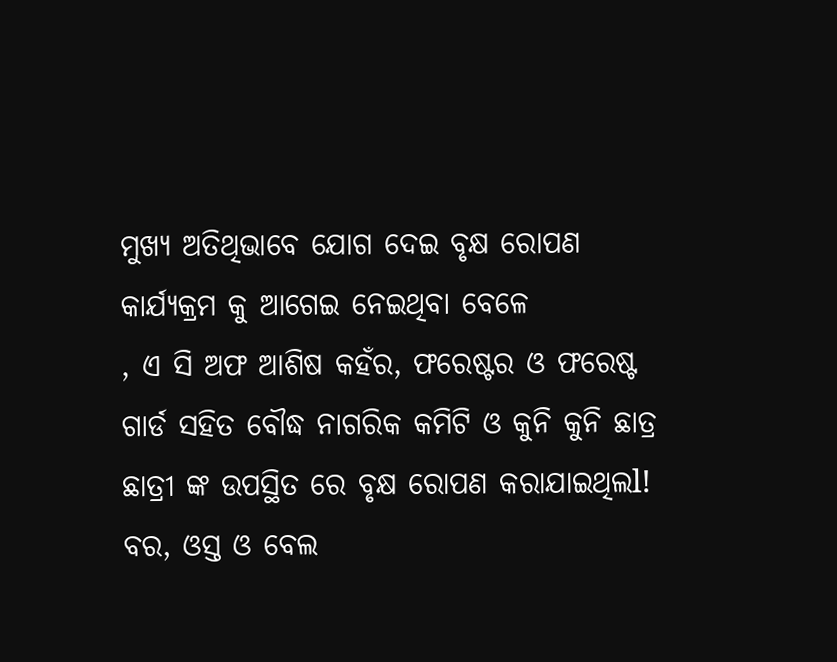ମୁଖ୍ୟ ଅତିଥିଭାବେ ଯୋଗ ଦେଇ ବୃକ୍ଷ ରୋପଣ କାର୍ଯ୍ୟକ୍ରମ କୁ ଆଗେଇ ନେଇଥିବା ବେଳେ
, ଏ ସି ଅଫ ଆଶିଷ କହଁର, ଫରେଷ୍ଟର ଓ ଫରେଷ୍ଟ ଗାର୍ଡ ସହିତ ବୌଦ୍ଧ ନାଗରିକ କମିଟି ଓ କୁନି କୁନି ଛାତ୍ର ଛାତ୍ରୀ ଙ୍କ ଉପସ୍ଥିତ ରେ ବୃକ୍ଷ ରୋପଣ କରାଯାଇଥିଲl! ବର, ଓସ୍ତ ଓ ବେଲ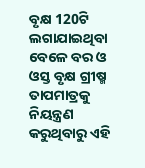ବୃକ୍ଷ 120ଟି ଲଗାଯାଇଥିବା ବେଳେ ବର ଓ ଓସ୍ତ ବୃକ୍ଷ ଗ୍ରୀଷ୍ମ ତାପମାତ୍ରକୁ ନିୟନ୍ତ୍ରଣ କରୁଥିବାରୁ ଏହି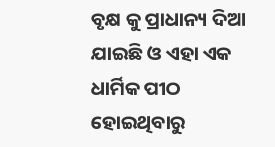ବୃକ୍ଷ କୁ ପ୍ରାଧାନ୍ୟ ଦିଆ ଯାଇଛି ଓ ଏହା ଏକ ଧାର୍ମିକ ପୀଠ ହୋଇଥିବାରୁ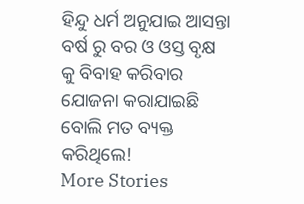ହିନ୍ଦୁ ଧର୍ମ ଅନୁଯାଇ ଆସନ୍ତା ବର୍ଷ ରୁ ବର ଓ ଓସ୍ତ ବୃକ୍ଷ କୁ ବିବାହ କରିବାର ଯୋଜନା କରାଯାଇଛି ବୋଲି ମତ ବ୍ୟକ୍ତ କରିଥିଲେ!
More Stories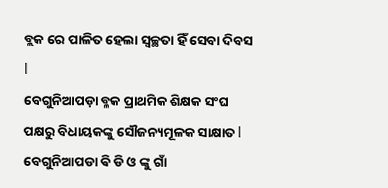ବ୍ଲକ ରେ ପାଳିତ ହେଲା ସ୍ୱଚ୍ଛତା ହିଁ ସେବା ଦିବସ l
ବେଗୁନିଆପଡ଼ା ବ୍ଳକ ପ୍ରାଥମିକ ଶିକ୍ଷକ ସଂଘ ପକ୍ଷରୁ ବିଧାୟକଙ୍କୁ ସୌଜନ୍ୟମୂଳକ ସାକ୍ଷାତ l
ବେଗୁନିଆପଡା ଵି ଡି ଓ ଙ୍କୁ ଗାଁ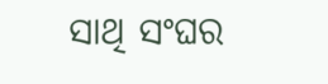ସାଥି ସଂଘର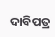ଦାବିପତ୍ର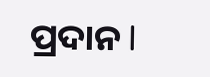ପ୍ରଦାନ l